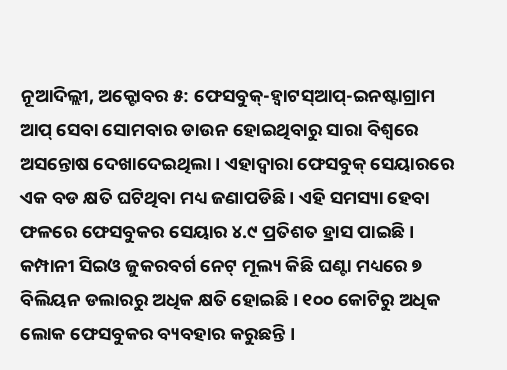ନୂଆଦିଲ୍ଲୀ, ଅକ୍ଟୋବର ୫: ଫେସବୁକ୍-ହ୍ୱାଟସ୍ଆପ୍-ଇନଷ୍ଟାଗ୍ରାମ ଆପ୍ ସେବା ସୋମବାର ଡାଉନ ହୋଇଥିବାରୁ ସାରା ବିଶ୍ୱରେ ଅସନ୍ତୋଷ ଦେଖାଦେଇଥିଲା । ଏହାଦ୍ୱାରା ଫେସବୁକ୍ ସେୟାରରେ ଏକ ବଡ କ୍ଷତି ଘଟିଥିବା ମଧ୍ୟ ଜଣାପଡିଛି । ଏହି ସମସ୍ୟା ହେବା ଫଳରେ ଫେସବୁକର ସେୟାର ୪.୯ ପ୍ରତିଶତ ହ୍ରାସ ପାଇଛି ।
କମ୍ପାନୀ ସିଇଓ ଜୁକରବର୍ଗ ନେଟ୍ ମୂଲ୍ୟ କିଛି ଘଣ୍ଟା ମଧ୍ୟରେ ୭ ବିଲିୟନ ଡଲାରରୁ ଅଧିକ କ୍ଷତି ହୋଇଛି । ୧୦୦ କୋଟିରୁ ଅଧିକ ଲୋକ ଫେସବୁକର ବ୍ୟବହାର କରୁଛନ୍ତି ।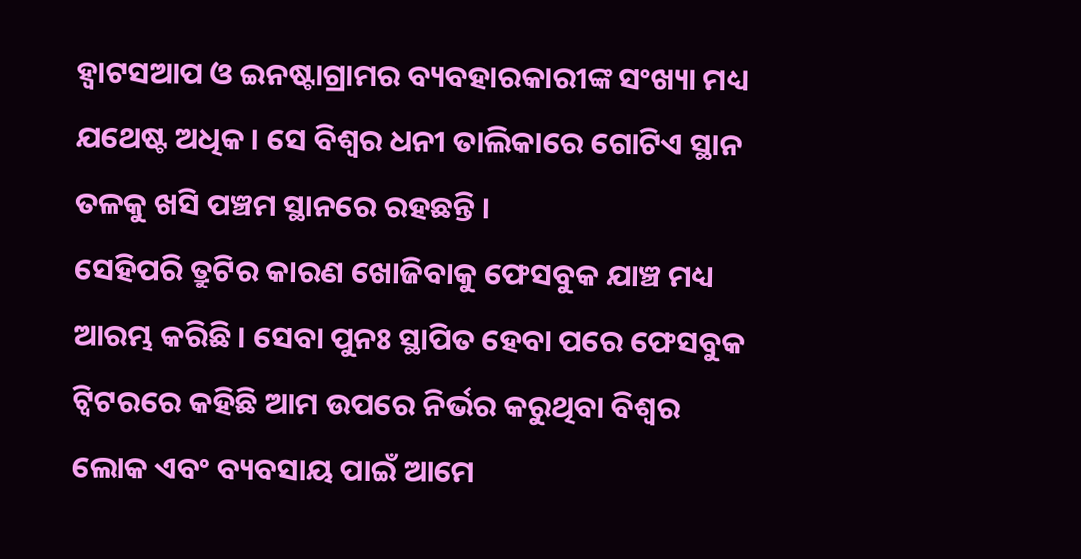ହ୍ୱାଟସଆପ ଓ ଇନଷ୍ଟାଗ୍ରାମର ବ୍ୟବହାରକାରୀଙ୍କ ସଂଖ୍ୟା ମଧ୍ୟ ଯଥେଷ୍ଟ ଅଧିକ । ସେ ବିଶ୍ୱର ଧନୀ ତାଲିକାରେ ଗୋଟିଏ ସ୍ଥାନ ତଳକୁ ଖସି ପଞ୍ଚମ ସ୍ଥାନରେ ରହଛନ୍ତି ।
ସେହିପରି ତ୍ରୁଟିର କାରଣ ଖୋଜିବାକୁ ଫେସବୁକ ଯାଞ୍ଚ ମଧ୍ୟ ଆରମ୍ଭ କରିଛି । ସେବା ପୁନଃ ସ୍ଥାପିତ ହେବା ପରେ ଫେସବୁକ ଟ୍ୱିଟରରେ କହିଛି ଆମ ଉପରେ ନିର୍ଭର କରୁଥିବା ବିଶ୍ୱର ଲୋକ ଏବଂ ବ୍ୟବସାୟ ପାଇଁ ଆମେ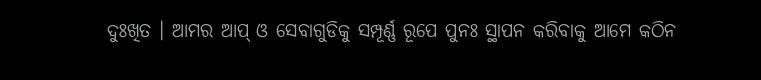ଦୁଃଖିତ । ଆମର ଆପ୍ ଓ ସେବାଗୁଡିକୁ ସମ୍ପୂର୍ଣ୍ଣ ରୂପେ ପୁନଃ ସ୍ଥାପନ କରିବାକୁ ଆମେ କଠିନ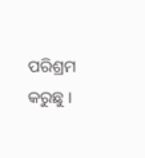ପରିଶ୍ରମ କରୁଛୁ ।